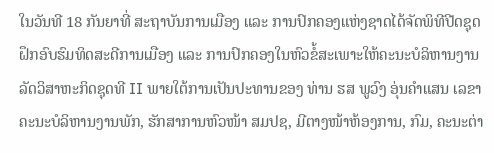ໃນວັນທີ 18 ກັນຍາທີ່ ສະຖາບັນການເມືອງ ແລະ ການປົກຄອງແຫ່ງຊາດໄດ້ຈັດພິທີປີດຊຸດຝຶກອົບຮົມທິດສະດີການເມືອງ ແລະ ການປົກຄອງໃນຫົວຂໍ້ສະເພາະໃຫ້ຄະນະບໍລິຫານງານລັດວິສາຫະກິດຊຸດທີ II ພາຍໃຕ້ການເປັນປະທານຂອງ ທ່ານ ຮສ ພູວົງ ອຸ່ນຄຳແສນ ເລຂາຄະນະບໍລິຫານງານພັກ, ຮັກສາການຫົວໜ້າ ສມປຊ, ມີຕາງໜ້າຫ້ອງການ, ກົມ, ຄະນະຕ່າ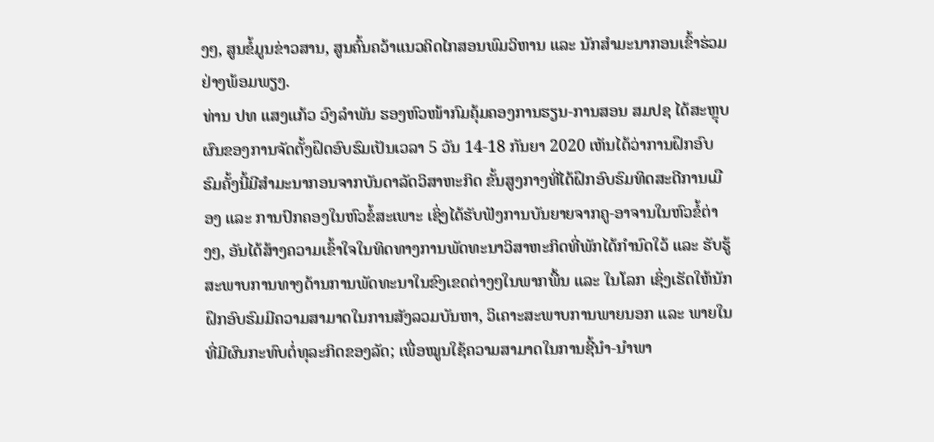ງໆ, ສູນຂໍ້ມູນຂ່າວສານ, ສູນຄົ້ນຄວ້າແນວຄິດໄກສອນພົມວິຫານ ແລະ ນັກສໍາມະນາກອນເຂົ້າຮ່ວມຢ່າງພ້ອມພຽງ.
ທ່ານ ປທ ແສງແກ້ວ ວົງລຳພັນ ຮອງຫົວໜ້າກົມຄຸ້ມຄອງການຮຽນ-ການສອນ ສມປຊ ໄດ້ສະຫຼຸບຜົນຂອງການຈັດຕັ້ງຝຶດອົບຮົມເປັນເວລາ 5 ວັນ 14-18 ກັນຍາ 2020 ເຫັນໄດ້ວ່າການຝຶກອົບຮົມຄັ້ງນີ້ມີສຳມະນາກອນຈາກບັນດາລັດວິສາຫະກິດ ຂັ້ນສູງກາງທີ່ໄດ້ຝຶກອົບຮົມທິດສະດີການເມືອງ ແລະ ການປົກຄອງໃນຫົວຂໍ້ສະເພາະ ເຊິ່ງໄດ້ຮັບຟັງການບັນຍາຍຈາກຄູ-ອາຈານໃນຫົວຂໍ້ຕ່າງໆ, ອັນໄດ້ສ້າງຄວາມເຂົ້າໃຈໃນທິດທາງການພັດທະນາວິສາຫະກິດທີ່ພັກໄດ້ກໍານົດໃວ້ ແລະ ຮັບຮູ້ສະພາບການທາງດ້ານການພັດທະນາໃນຂົງເຂດຕ່າງໆໃນພາກພື້ນ ແລະ ໃນໂລກ ເຊິ່ງເຮັດໃຫ້ນັກຝຶກອົບຮົມມີຄວາມສາມາດໃນການສັງລວມບັນຫາ, ວິເຄາະສະພາບການພາຍນອກ ແລະ ພາຍໃນທີ່ມີຜົນກະທົບຕໍ່ທຸລະກິດຂອງລັດ; ເພື່ອໝູນໃຊ້ຄວາມສາມາດໃນການຊີ້ນຳ-ນຳພາ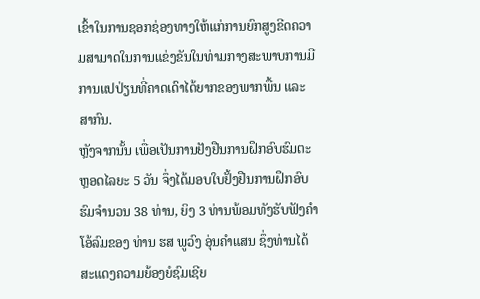ເຂົ້າໃນການຊອກຊ່ອງທາງໃຫ້ແກ່ການຍົກສູງຂີດຄວາມສາມາດໃນການແຂ່ງຂັນໃນທ່າມກາງສະພາບການມີການແປປ່ຽນທີ່ຄາດເດົາໄດ້ຍາກຂອງພາກພື້ນ ແລະ ສາກົນ.
ຫຼັງຈາກນັ້ນ ເພື່ອເປັນການຢັງຢືນການຝຶກອົບຮົມຕະຫຼອດໄລຍະ 5 ວັນ ຈຶ່ງໄດ້ມອບໃບຢັ້ງຢືນການຝຶກອົບຮົມຈຳນວນ 38 ທ່ານ, ຍິງ 3 ທ່ານພ້ອມທັງຮັບຟັງຄຳໂອ້ລົມຂອງ ທ່ານ ຮສ ພູວົງ ອຸ່ນຄຳແສນ ຊຶ່ງທ່ານໄດ້ສະແດງຄວາມຍ້ອງຍໍຊົມເຊີຍ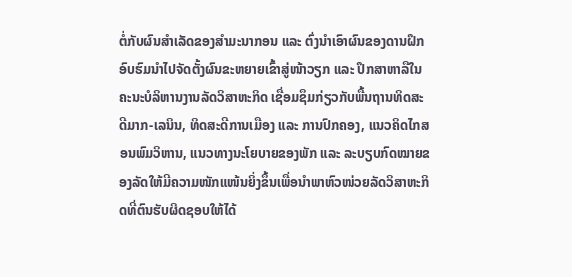ຕໍ່ກັບຜົນສຳເລັດຂອງສຳມະນາກອນ ແລະ ຕົ່ງນຳເອົາຜົນຂອງດານຝຶກອົບຮົມນຳໄປຈັດຕັ້ງຜົນຂະຫຍາຍເຂົ້າສູ່ໜ້າວຽກ ແລະ ປຶກສາຫາລືໃນຄະນະບໍລິຫານງານລັດວິສາຫະກິດ ເຊື່ອມຊຶມກ່ຽວກັບພື້ນຖານທິດສະດີມາກ-ເລນິນ, ທິດສະດີການເມືອງ ແລະ ການປົກຄອງ, ແນວຄິດໄກສອນພົມວິຫານ, ແນວທາງນະໂຍບາຍຂອງພັກ ແລະ ລະບຽບກົດໝາຍຂອງລັດໃຫ້ມີຄວາມໜັກແໜ້ນຍິ່ງຂຶ້ນເພື່ອນໍາພາຫົວໜ່ວຍລັດວິສາຫະກິດທີ່ຕົນຮັບຜິດຊອບໃຫ້ໄດ້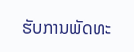ຮັບການພັດທະ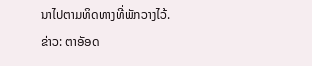ນາໄປຕາມທິດທາງທີ່ພັກວາງໄວ້.
ຂ່າວ: ຕາອັອດ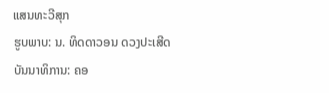ແສນທະວີສຸກ
ຮູບພາບ: ນ. ທິດດາວອນ ດວງປະເສີດ
ບັນນາທິການ: ຄອ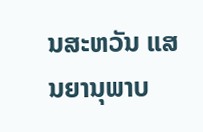ນສະຫວັນ ແສນຍານຸພາບ